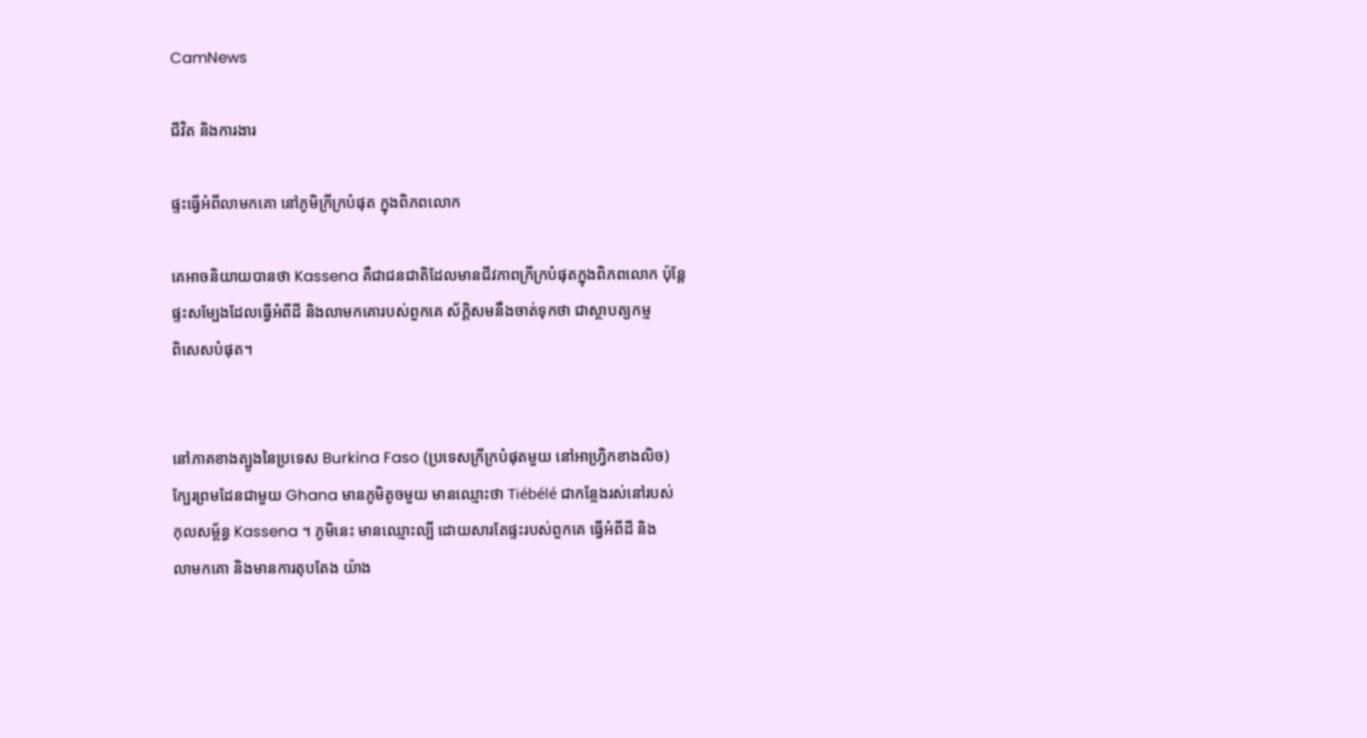CamNews

ជីវិត និងការងារ

ផ្ទះធ្វើអំពីលាមកគោ នៅភូមិក្រីក្របំផុត ក្នុងពិភពលោក

គេអាចនិយាយបានថា Kassena គឺជាជនជាតិដែលមានជីវភាពក្រីក្របំផុតក្នុងពិភពលោក ប៉ុន្ដែ
ផ្ទះសម្បែងដែលធ្វើអំពីដី និងលាមកគោរបស់ពួកគេ ស័ក្ដិសមនឹងចាត់ទុកថា ជាស្ថាបត្យកម្ម
ពិសេសបំផុត។


នៅភាគខាងត្បូងនៃប្រទេស Burkina Faso (ប្រទេសក្រីក្របំផុតមួយ នៅអាហ្វ្រិកខាងលិច)
ក្បែរព្រមដែនជាមួយ Ghana មានភូមិតូចមួយ មានឈ្មោះថា Tiébélé ជាកន្លែងរស់នៅរបស់
កុលសម្ព័ន្ធ Kassena ។ ភូមិនេះ មានឈ្មោះល្បី ដោយសារតែផ្ទះរបស់ពួកគេ ធ្វើអំពីដី និង
លាមកគោ និងមានការតុបតែង យ៉ាង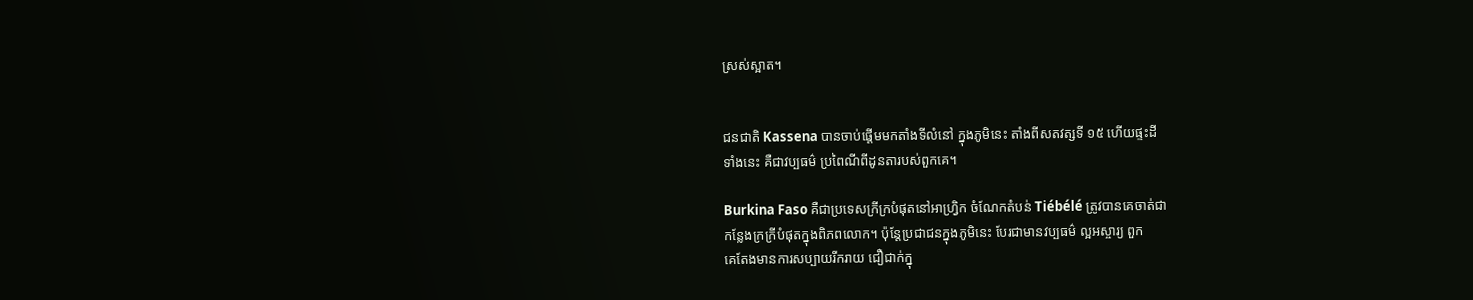ស្រស់ស្អាត។


ជនជាតិ Kassena បានចាប់ផ្ដើមមកតាំងទីលំនៅ ក្នុងភូមិនេះ តាំងពីសតវត្សទី ១៥ ហើយផ្ទះដី
ទាំងនេះ គឺជាវប្បធម៌ ប្រពៃណីពីដូនតារបស់ពួកគេ។

Burkina Faso គឺជាប្រទេសក្រីក្របំផុតនៅអាហ្រ្វិក ចំណែកតំបន់ Tiébélé ត្រូវបានគេចាត់ជា
កន្លែងក្រក្រីបំផុតក្នុងពិភពលោក។ ប៉ុន្ដែប្រជាជនក្នុងភូមិនេះ បែរជាមានវប្បធម៌ ល្អអស្ចារ្យ ពួក
គេតែងមានការសប្បាយរីករាយ ជឿជាក់ក្នុ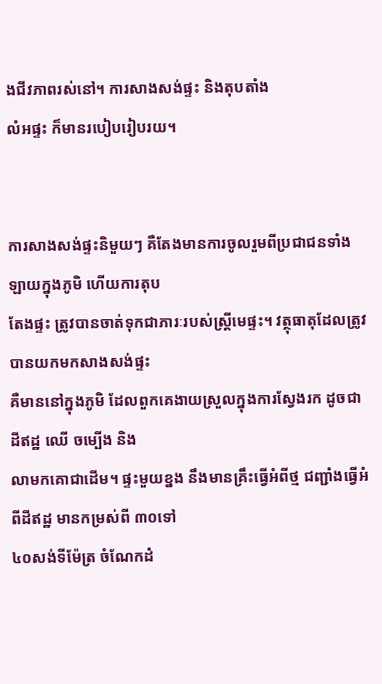ងជីវភាពរស់នៅ។ ការសាងសង់ផ្ទះ និងតុបតាំង
លំអផ្ទះ ក៏មានរបៀបរៀបរយ។


ការសាងសង់ផ្ទះនិមួយៗ គឺតែងមានការចូលរួមពីប្រជាជនទាំងឡាយក្នុងភូមិ ហើយការតុប
តែងផ្ទះ ត្រូវបានចាត់ទុកជាភារៈរបស់ស្ដ្រីមេផ្ទះ។ វត្ថុធាតុដែលត្រូវបានយកមកសាងសង់ផ្ទះ
គឺមាននៅក្នុងភូមិ ដែលពួកគេងាយស្រួលក្នុងការស្វែងរក ដូចជា ដីឥដ្ឋ ឈើ ចម្បើង និង
លាមកគោជាដើម។ ផ្ទះមួយខ្នង នឹងមានគ្រឹះធ្វើអំពីថ្ម ជញ្ជាំងធ្វើអំពីដីឥដ្ឋ មានកម្រស់ពី ៣០ទៅ
៤០សង់ទីម៉ែត្រ ចំណែកដំ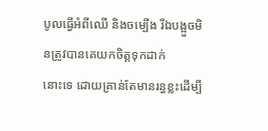បូលធ្វើអំពីឈើ និងចម្បើង រីឯបង្អួចមិនត្រូវបានគេយកចិត្តទុកដាក់
នោះទេ ដោយគ្រាន់តែមានរន្ធខ្លះដើម្បី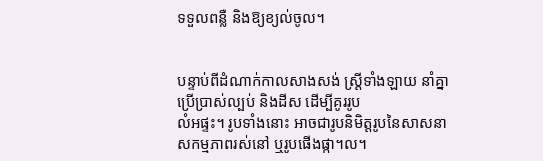ទទួលពន្លឺ និងឱ្យខ្យល់ចូល។


បន្ទាប់ពីដំណាក់កាលសាងសង់ ស្ដ្រីទាំងឡាយ នាំគ្នាប្រើប្រាស់ល្បប់ និងដីស ដើម្បីគូររូប
លំអផ្ទះ។ រូបទាំងនោះ អាចជារូបនិមិត្តរូបនៃសាសនា សកម្មភាពរស់នៅ ឬរូបផើងផ្កា។ល។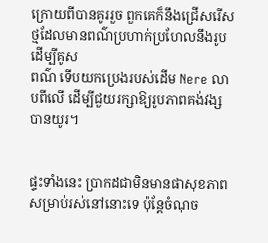ក្រោយពីបានគូររួច ពួកគេក៏នឹងជ្រើសរើសថ្មដែលមានពណ៌ប្រហាក់ប្រហែលនឹងរូប ដើម្បីគូស
ពណ៌ ទើបយកប្រេងរបស់ដើម Nere លាបពីលើ ដើម្បីជួយរក្សាឱ្យរូបភាពគង់វង្សបានយូរ។


ផ្ទះទាំងនេះ ប្រាកដជាមិនមានផាសុខភាពសម្រាប់រស់នៅនោះទេ ប៉ុន្ដែចំណុច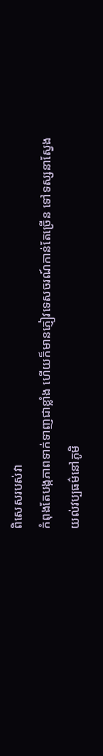ពិសេសរបស់វា
កំពុងតែបង្កភាពទាក់ទាញជាខ្លាំង ហើយក៏មានភ្ញៀវទេសចរណ៍កាន់តែច្រើន ទៅទស្សនាស្វែង
យល់វប្បធម៌នៅភូមិ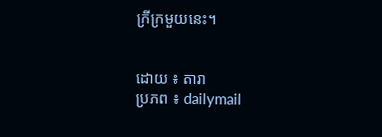ក្រីក្រមួយនេះ។


ដោយ ៖ តារា
ប្រភព ៖ dailymail